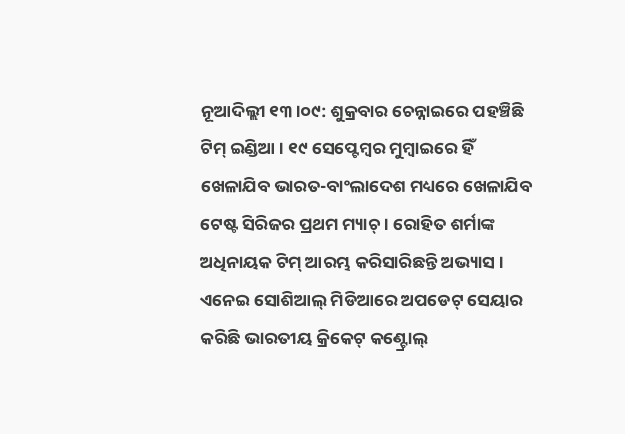ନୂଆଦିଲ୍ଲୀ ୧୩।୦୯: ଶୁକ୍ରବାର ଚେନ୍ନାଇରେ ପହଞ୍ଚିଛି ଟିମ୍ ଇଣ୍ଡିଆ । ୧୯ ସେପ୍ଟେମ୍ବର ମୁମ୍ବାଇରେ ହିଁ ଖେଳାଯିବ ଭାରତ-ବାଂଲାଦେଶ ମଧ୍ୟରେ ଖେଳାଯିବ ଟେଷ୍ଟ ସିରିଜର ପ୍ରଥମ ମ୍ୟାଚ୍ । ରୋହିତ ଶର୍ମାଙ୍କ ଅଧିନାୟକ ଟିମ୍ ଆରମ୍ଭ କରିସାରିଛନ୍ତି ଅଭ୍ୟାସ ।
ଏନେଇ ସୋଶିଆଲ୍ ମିଡିଆରେ ଅପଡେଟ୍ ସେୟାର କରିଛି ଭାରତୀୟ କ୍ରିକେଟ୍ କଣ୍ଟ୍ରୋଲ୍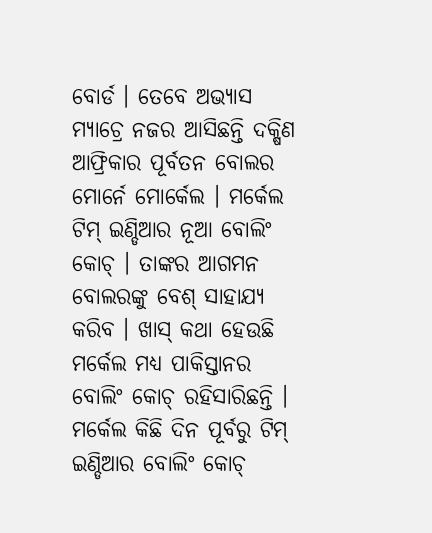ବୋର୍ଡ । ତେବେ ଅଭ୍ୟାସ ମ୍ୟାଚ୍ରେ ନଜର ଆସିଛନ୍ତି ଦକ୍ଷିଣ ଆଫ୍ରିକାର ପୂର୍ବତନ ବୋଲର ମୋର୍ନେ ମୋର୍କେଲ । ମର୍କେଲ ଟିମ୍ ଇଣ୍ଡିଆର ନୂଆ ବୋଲିଂ କୋଚ୍ । ତାଙ୍କର ଆଗମନ ବୋଲରଙ୍କୁ ବେଶ୍ ସାହାଯ୍ୟ କରିବ । ଖାସ୍ କଥା ହେଉଛି ମର୍କେଲ ମଧ୍ୟ ପାକିସ୍ତାନର ବୋଲିଂ କୋଚ୍ ରହିସାରିଛନ୍ତି ।
ମର୍କେଲ କିଛି ଦିନ ପୂର୍ବରୁ ଟିମ୍ ଇଣ୍ଡିଆର ବୋଲିଂ କୋଚ୍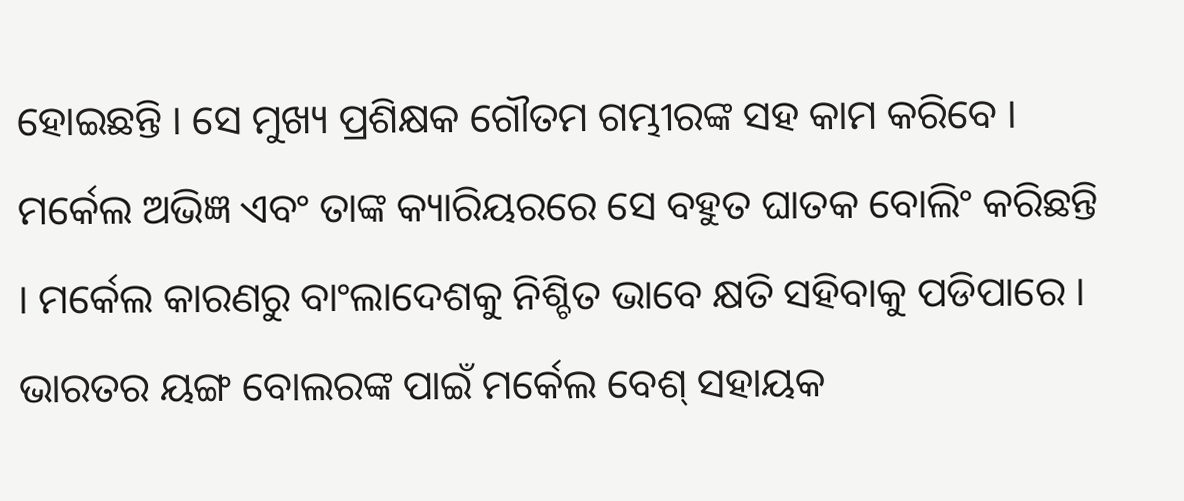ହୋଇଛନ୍ତି । ସେ ମୁଖ୍ୟ ପ୍ରଶିକ୍ଷକ ଗୌତମ ଗମ୍ଭୀରଙ୍କ ସହ କାମ କରିବେ । ମର୍କେଲ ଅଭିଜ୍ଞ ଏବଂ ତାଙ୍କ କ୍ୟାରିୟରରେ ସେ ବହୁତ ଘାତକ ବୋଲିଂ କରିଛନ୍ତି । ମର୍କେଲ କାରଣରୁ ବାଂଲାଦେଶକୁ ନିଶ୍ଚିତ ଭାବେ କ୍ଷତି ସହିବାକୁ ପଡିପାରେ । ଭାରତର ୟଙ୍ଗ ବୋଲରଙ୍କ ପାଇଁ ମର୍କେଲ ବେଶ୍ ସହାୟକ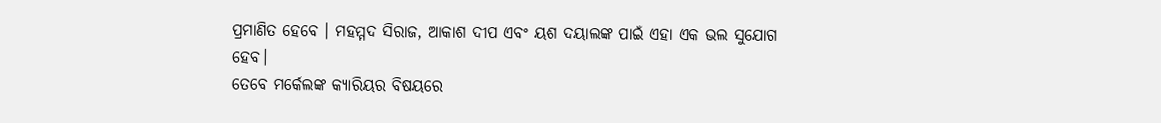ପ୍ରମାଣିତ ହେବେ । ମହମ୍ମଦ ସିରାଜ, ଆକାଶ ଦୀପ ଏବଂ ୟଶ ଦୟାଲଙ୍କ ପାଇଁ ଏହା ଏକ ଭଲ ସୁଯୋଗ ହେବ।
ତେବେ ମର୍କେଲଙ୍କ କ୍ୟାରିୟର ବିଷୟରେ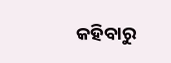କହିବାରୁ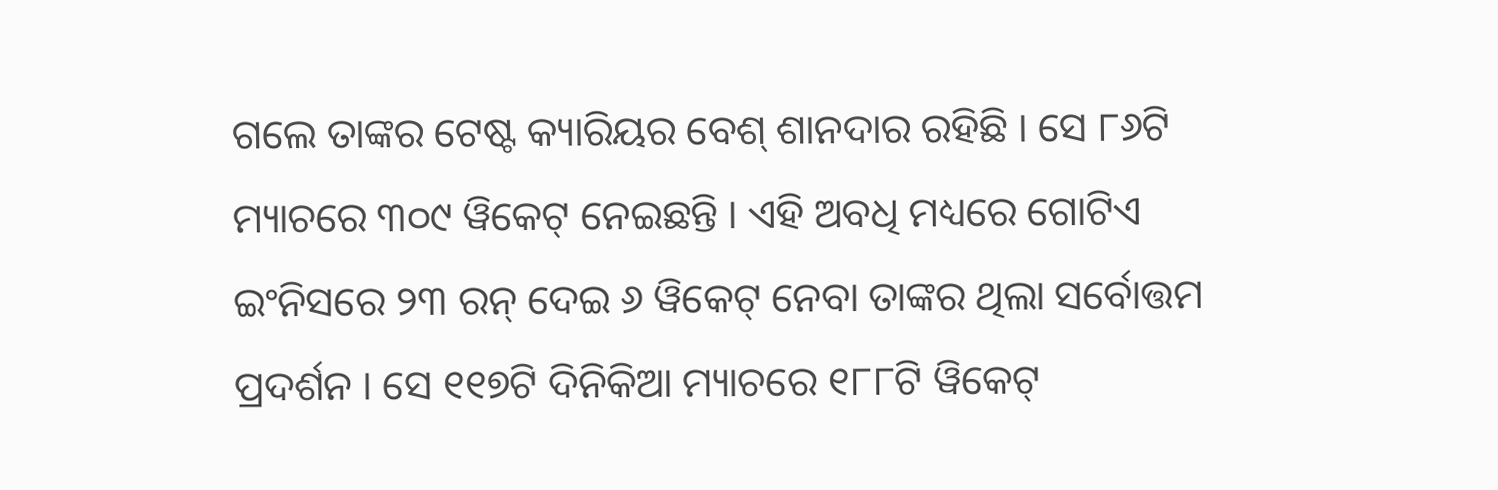ଗଲେ ତାଙ୍କର ଟେଷ୍ଟ କ୍ୟାରିୟର ବେଶ୍ ଶାନଦାର ରହିଛି । ସେ ୮୬ଟି ମ୍ୟାଚରେ ୩୦୯ ୱିକେଟ୍ ନେଇଛନ୍ତି । ଏହି ଅବଧି ମଧ୍ୟରେ ଗୋଟିଏ ଇଂନିସରେ ୨୩ ରନ୍ ଦେଇ ୬ ୱିକେଟ୍ ନେବା ତାଙ୍କର ଥିଲା ସର୍ବୋତ୍ତମ ପ୍ରଦର୍ଶନ । ସେ ୧୧୭ଟି ଦିନିକିଆ ମ୍ୟାଚରେ ୧୮୮ଟି ୱିକେଟ୍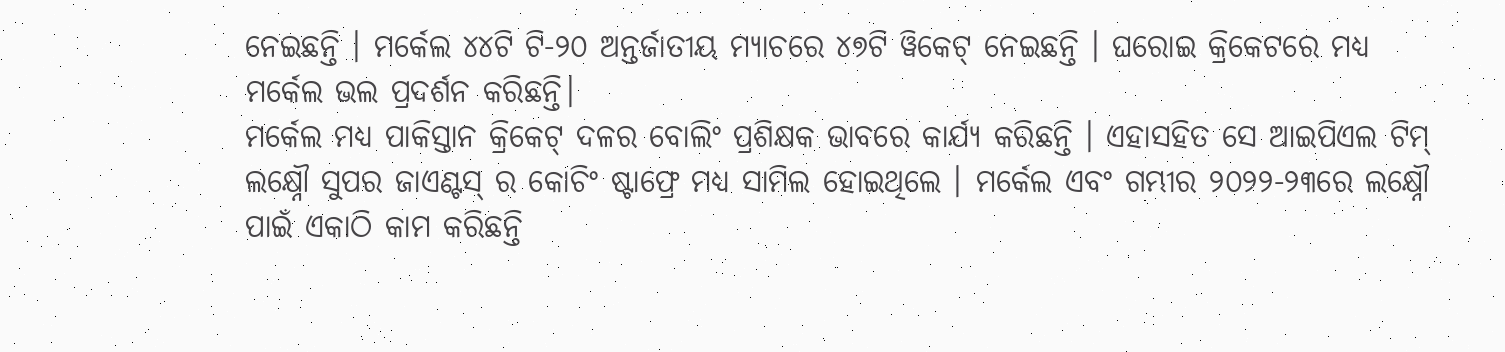ନେଇଛନ୍ତି । ମର୍କେଲ ୪୪ଟି ଟି-୨୦ ଅନ୍ତର୍ଜାତୀୟ ମ୍ୟାଚରେ ୪୭ଟି ୱିକେଟ୍ ନେଇଛନ୍ତି । ଘରୋଇ କ୍ରିକେଟରେ ମଧ୍ୟ ମର୍କେଲ ଭଲ ପ୍ରଦର୍ଶନ କରିଛନ୍ତି।
ମର୍କେଲ ମଧ୍ୟ ପାକିସ୍ତାନ କ୍ରିକେଟ୍ ଦଳର ବୋଲିଂ ପ୍ରଶିକ୍ଷକ ଭାବରେ କାର୍ଯ୍ୟ କରିଛନ୍ତି । ଏହାସହିତ ସେ ଆଇପିଏଲ ଟିମ୍ ଲକ୍ଷ୍ନୌ ସୁପର ଜାଏଣ୍ଟସ୍ ର କୋଚିଂ ଷ୍ଟାଫ୍ରେ ମଧ୍ୟ ସାମିଲ ହୋଇଥିଲେ । ମର୍କେଲ ଏବଂ ଗମ୍ଭୀର ୨୦୨୨-୨୩ରେ ଲକ୍ଷ୍ନୌ ପାଇଁ ଏକାଠି କାମ କରିଛନ୍ତି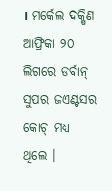। ମର୍କେଲ ଦକ୍ଷିଣ ଆଫ୍ରିକା ୨୦ ଲିଗରେ ଡର୍ବାନ୍ ସୁପର ଜଏଣ୍ଟସର କୋଚ୍ ମଧ୍ୟ ଥିଲେ ।